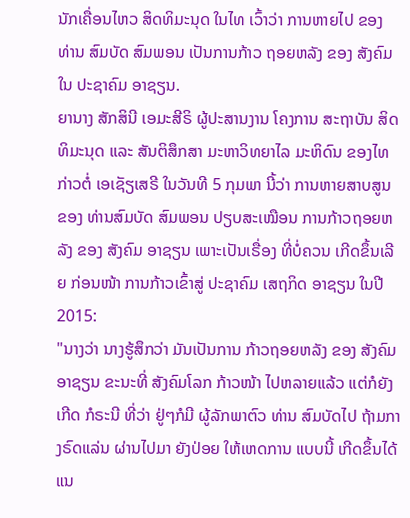ນັກເຄື່ອນໄຫວ ສິດທິມະນຸດ ໃນໄທ ເວົ້າວ່າ ການຫາຍໄປ ຂອງ ທ່ານ ສົມບັດ ສົມພອນ ເປັນການກ້າວ ຖອຍຫລັງ ຂອງ ສັງຄົມ ໃນ ປະຊາຄົມ ອາຊຽນ.
ຍານາງ ສັກສິນີ ເອມະສີຣິ ຜູ້ປະສານງານ ໂຄງການ ສະຖາບັນ ສິດທິມະນຸດ ແລະ ສັນຕິສຶກສາ ມະຫາວິທຍາໄລ ມະຫິດົນ ຂອງໄທ ກ່າວຕໍ່ ເອເຊັຽເສຣີ ໃນວັນທີ 5 ກຸມພາ ນີ້ວ່າ ການຫາຍສາບສູນ ຂອງ ທ່ານສົມບັດ ສົມພອນ ປຽບສະເໝືອນ ການກ້າວຖອຍຫລັງ ຂອງ ສັງຄົມ ອາຊຽນ ເພາະເປັນເຣື່ອງ ທີ່ບໍ່ຄວນ ເກີດຂຶ້ນເລີຍ ກ່ອນໜ້າ ການກ້າວເຂົ້າສູ່ ປະຊາຄົມ ເສຖກິດ ອາຊຽນ ໃນປີ 2015:
"ນາງວ່າ ນາງຮູ້ສຶກວ່າ ມັນເປັນການ ກ້າວຖອຍຫລັງ ຂອງ ສັງຄົມອາຊຽນ ຂະນະທີ່ ສັງຄົມໂລກ ກ້າວໜ້າ ໄປຫລາຍແລ້ວ ແຕ່ກໍຍັງເກີດ ກໍຣະນີ ທີ່ວ່າ ຢູ່ໆກໍມີ ຜູ້ລັກພາຕົວ ທ່ານ ສົມບັດໄປ ຖ້າມກາງຣົດແລ່ນ ຜ່ານໄປມາ ຍັງປ່ອຍ ໃຫ້ເຫດການ ແບບນີ້ ເກີດຂຶ້ນໄດ້ ແນ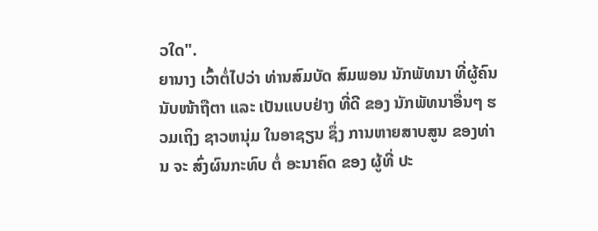ວໃດ".
ຍານາງ ເວົ້າຕໍ່ໄປວ່າ ທ່ານສົມບັດ ສົມພອນ ນັກພັທນາ ທີ່ຜູ້ຄົນ ນັບໜ້າຖືຕາ ແລະ ເປັນແບບຢ່າງ ທີ່ດີ ຂອງ ນັກພັທນາອື່ນໆ ຮວມເຖິງ ຊາວຫນຸ່ມ ໃນອາຊຽນ ຊຶ່ງ ການຫາຍສາບສູນ ຂອງທ່ານ ຈະ ສົ່ງຜົນກະທົບ ຕໍ່ ອະນາຄົດ ຂອງ ຜູ້ທີ່ ປະ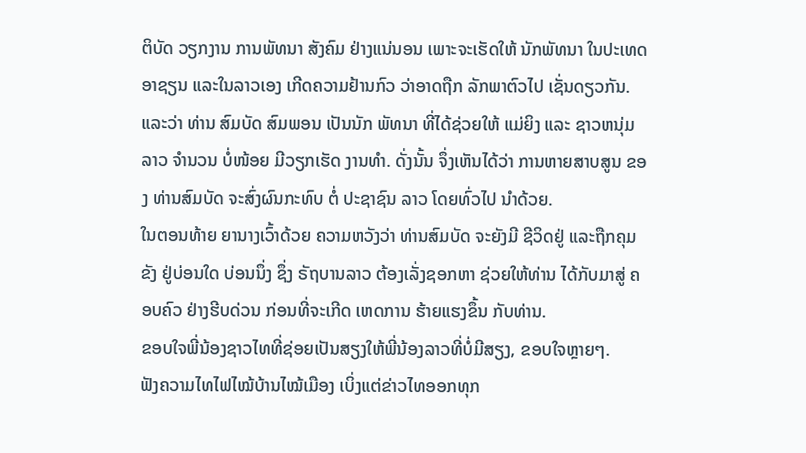ຕິບັດ ວຽກງານ ການພັທນາ ສັງຄົມ ຢ່າງແນ່ນອນ ເພາະຈະເຮັດໃຫ້ ນັກພັທນາ ໃນປະເທດ ອາຊຽນ ແລະໃນລາວເອງ ເກີດຄວາມຢ້ານກົວ ວ່າອາດຖືກ ລັກພາຕົວໄປ ເຊັ່ນດຽວກັນ. ແລະວ່າ ທ່ານ ສົມບັດ ສົມພອນ ເປັນນັກ ພັທນາ ທີ່ໄດ້ຊ່ວຍໃຫ້ ແມ່ຍິງ ແລະ ຊາວຫນຸ່ມລາວ ຈໍານວນ ບໍ່ໜ້ອຍ ມີວຽກເຮັດ ງານທໍາ. ດັ່ງນັ້ນ ຈຶ່ງເຫັນໄດ້ວ່າ ການຫາຍສາບສູນ ຂອງ ທ່ານສົມບັດ ຈະສົ່ງຜົນກະທົບ ຕໍ່ ປະຊາຊົນ ລາວ ໂດຍທົ່ວໄປ ນໍາດ້ວຍ.
ໃນຕອນທ້າຍ ຍານາງເວົ້າດ້ວຍ ຄວາມຫວັງວ່າ ທ່ານສົມບັດ ຈະຍັງມີ ຊີວິດຢູ່ ແລະຖືກຄຸມຂັງ ຢູ່ບ່ອນໃດ ບ່ອນນຶ່ງ ຊຶ່ງ ຣັຖບານລາວ ຕ້ອງເລັ່ງຊອກຫາ ຊ່ວຍໃຫ້ທ່ານ ໄດ້ກັບມາສູ່ ຄອບຄົວ ຢ່າງຮີບດ່ວນ ກ່ອນທີ່ຈະເກີດ ເຫດການ ຮ້າຍແຮງຂຶ້ນ ກັບທ່ານ.
ຂອບໃຈພີ່ນ້ອງຊາວໄທທີ່ຊ່ອຍເປັນສຽງໃຫ້ພີ່ນ້ອງລາວທີ່ບໍ່ມີສຽງ, ຂອບໃຈຫຼາຍໆ.
ຟັງຄວາມໄທໄຟໄໝ້ບ້ານໄໝ້ເມືອງ ເບິ່ງແຕ່ຂ່າວໄທອອກທຸກ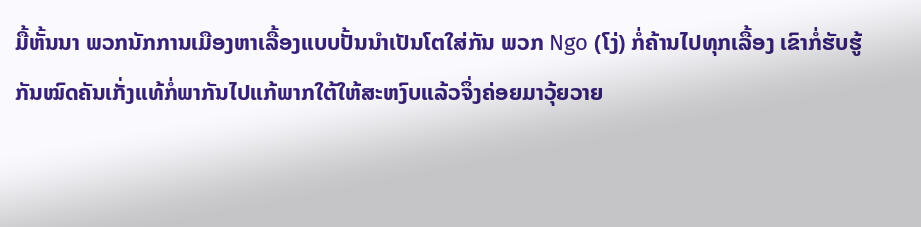ມື້ຫັ້ນນາ ພວກນັກການເມືອງຫາເລື້ອງແບບປັ້ນນຳເປັນໂຕໃສ່ກັນ ພວກ Ngo (ໂງ່) ກໍ່ຄ້ານໄປທຸກເລື້ອງ ເຂົາກໍ່ຮັບຮູ້ກັນໝົດຄັນເກັ່ງແທ້ກໍ່ພາກັນໄປແກ້ພາກໃຕ້ໃຫ້ສະຫງົບແລ້ວຈຶ່ງຄ່ອຍມາວຸ້ຍວາຍ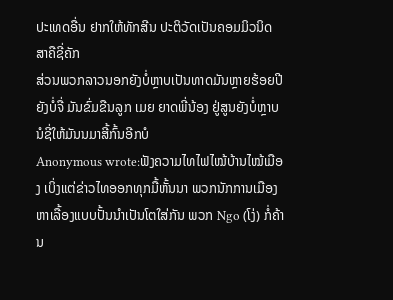ປະເທດອື່ນ ຢາກໃຫ້ທັກສີນ ປະຕິວັດເປັນຄອມມິວນິດສາຄືຊີ່ຄັກ
ສ່ວນພວກລາວນອກຍັງບໍ່ຫຼາບເປັນທາດມັນຫຼາຍຮ້ອຍປີຍັງບໍ່ຈື່ ມັນຂົ່ມຂືນລູກ ເມຍ ຍາດພີ່ນ້ອງ ຢູ່ສູນຍັງບໍ່ຫຼາບນໍຊີ່ໃຫ້ມັນນມາສີ້ກົ້ນອີກບໍ
Anonymous wrote:ຟັງຄວາມໄທໄຟໄໝ້ບ້ານໄໝ້ເມືອງ ເບິ່ງແຕ່ຂ່າວໄທອອກທຸກມື້ຫັ້ນນາ ພວກນັກການເມືອງຫາເລື້ອງແບບປັ້ນນຳເປັນໂຕໃສ່ກັນ ພວກ Ngo (ໂງ່) ກໍ່ຄ້ານ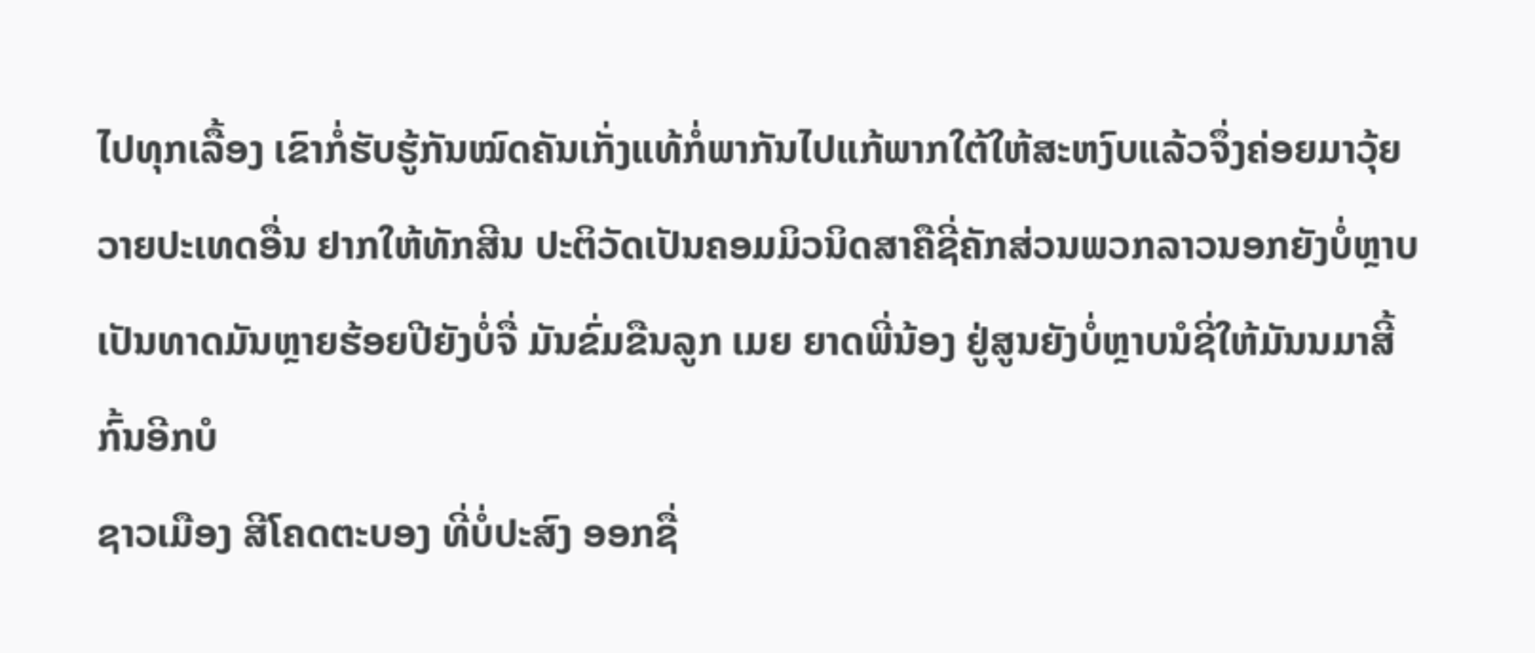ໄປທຸກເລື້ອງ ເຂົາກໍ່ຮັບຮູ້ກັນໝົດຄັນເກັ່ງແທ້ກໍ່ພາກັນໄປແກ້ພາກໃຕ້ໃຫ້ສະຫງົບແລ້ວຈຶ່ງຄ່ອຍມາວຸ້ຍວາຍປະເທດອື່ນ ຢາກໃຫ້ທັກສີນ ປະຕິວັດເປັນຄອມມິວນິດສາຄືຊີ່ຄັກສ່ວນພວກລາວນອກຍັງບໍ່ຫຼາບເປັນທາດມັນຫຼາຍຮ້ອຍປີຍັງບໍ່ຈື່ ມັນຂົ່ມຂືນລູກ ເມຍ ຍາດພີ່ນ້ອງ ຢູ່ສູນຍັງບໍ່ຫຼາບນໍຊີ່ໃຫ້ມັນນມາສີ້ກົ້ນອີກບໍ
ຊາວເມືອງ ສີໂຄດຕະບອງ ທີ່ບໍ່ປະສົງ ອອກຊື່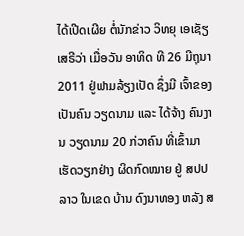ໄດ້ເປີດເຜີຍ ຕໍ່ນັກຂ່າວ ວິທຍຸ ເອເຊັຽ ເສຣີວ່າ ເມື່ອວັນ ອາທິດ ທີ 26 ມີຖຸນາ 2011 ຢູ່ຟາມລ້ຽງເປັດ ຊຶ່ງມີ ເຈົ້າຂອງ ເປັນຄົນ ວຽດນາມ ແລະ ໄດ້ຈ້າງ ຄົນງານ ວຽດນາມ 20 ກ່ວາຄົນ ທີ່ເຂົ້າມາ ເຮັດວຽກຢ່າງ ຜິດກົດໝາຍ ຢູ່ ສປປລາວ ໃນເຂດ ບ້ານ ດົງນາທອງ ຫລັງ ສ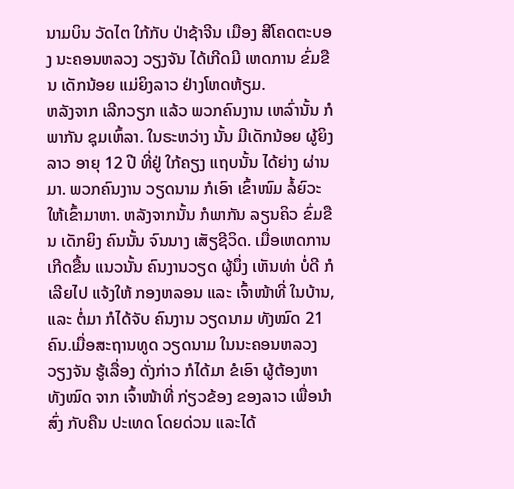ນາມບິນ ວັດໄຕ ໃກ້ກັບ ປ່າຊ້າຈີນ ເມືອງ ສີໂຄດຕະບອງ ນະຄອນຫລວງ ວຽງຈັນ ໄດ້ເກີດມີ ເຫດການ ຂົ່ມຂືນ ເດັກນ້ອຍ ແມ່ຍິງລາວ ຢ່າງໂຫດຫ້ຽມ.
ຫລັງຈາກ ເລີກວຽກ ແລ້ວ ພວກຄົນງານ ເຫລົ່ານັ້ນ ກໍພາກັນ ຊຸມເຫົ້ລາ. ໃນຣະຫວ່າງ ນັ້ນ ມີເດັກນ້ອຍ ຜູ້ຍິງລາວ ອາຍຸ 12 ປີ ທີ່ຢູ່ ໃກ້ຄຽງ ແຖບນັ້ນ ໄດ້ຍ່າງ ຜ່ານມາ. ພວກຄົນງານ ວຽດນາມ ກໍເອົາ ເຂົ້າໜົມ ລໍ້ຍົວະ ໃຫ້ເຂົ້າມາຫາ. ຫລັງຈາກນັ້ນ ກໍພາກັນ ລຽນຄິວ ຂົ່ມຂືນ ເດັກຍິງ ຄົນນັ້ນ ຈົນນາງ ເສັຽຊີວິດ. ເມື່ອເຫດການ ເກີດຂື້ນ ແນວນັ້ນ ຄົນງານວຽດ ຜູ້ນຶ່ງ ເຫັນທ່າ ບໍ່ດີ ກໍເລີຍໄປ ແຈ້ງໃຫ້ ກອງຫລອນ ແລະ ເຈົ້າໜ້າທີ່ ໃນບ້ານ, ແລະ ຕໍ່ມາ ກໍໄດ້ຈັບ ຄົນງານ ວຽດນາມ ທັງໝົດ 21 ຄົນ.ເມື່ອສະຖານທູດ ວຽດນາມ ໃນນະຄອນຫລວງ ວຽງຈັນ ຮູ້ເລື່ອງ ດັ່ງກ່າວ ກໍໄດ້ມາ ຂໍເອົາ ຜູ້ຕ້ອງຫາ ທັງໝົດ ຈາກ ເຈົ້າໜ້າທີ່ ກ່ຽວຂ້ອງ ຂອງລາວ ເພື່ອນໍາສົ່ງ ກັບຄືນ ປະເທດ ໂດຍດ່ວນ ແລະໄດ້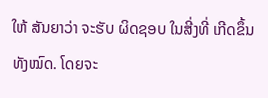ໃຫ້ ສັນຍາວ່າ ຈະຮັບ ຜິດຊອບ ໃນສີ່ງທີ່ ເກີດຂຶ້ນ ທັງໝົດ. ໂດຍຈະ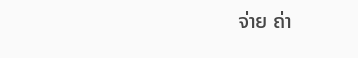ຈ່າຍ ຄ່າ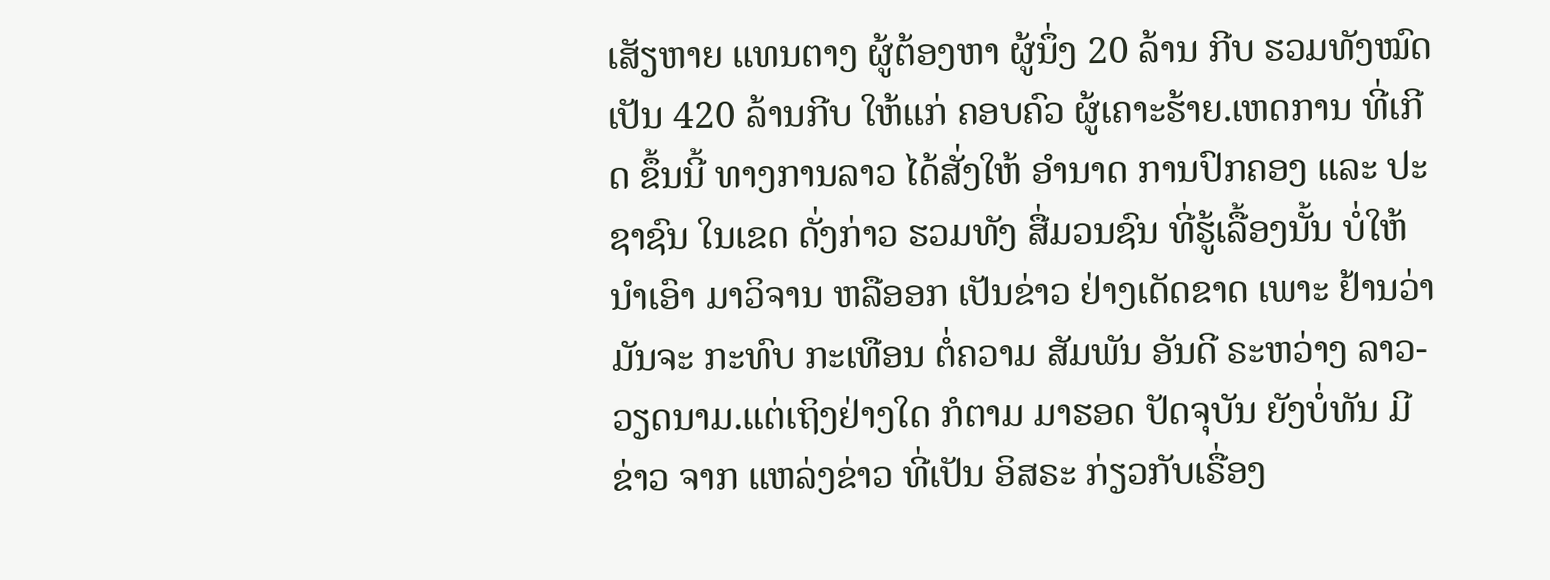ເສັຽຫາຍ ແທນຕາງ ຜູ້ຕ້ອງຫາ ຜູ້ນຶ່ງ 20 ລ້ານ ກີບ ຮວມທັງໝົດ ເປັນ 420 ລ້ານກີບ ໃຫ້ແກ່ ຄອບຄົວ ຜູ້ເຄາະຮ້າຍ.ເຫດການ ທີ່ເກີດ ຂຶ້ນນີ້ ທາງການລາວ ໄດ້ສັ່ງໃຫ້ ອໍານາດ ການປົກຄອງ ແລະ ປະຊາຊົນ ໃນເຂດ ດັ່ງກ່າວ ຮວມທັງ ສື່ມວນຊົນ ທີ່ຮູ້ເລື້ອງນັ້ນ ບໍ່ໃຫ້ ນໍາເອົາ ມາວິຈານ ຫລືອອກ ເປັນຂ່າວ ຢ່າງເດັດຂາດ ເພາະ ຢ້ານວ່າ ມັນຈະ ກະທົບ ກະເທືອນ ຕໍ່ຄວາມ ສັມພັນ ອັນດີ ຣະຫວ່າງ ລາວ-ວຽດນາມ.ແຕ່ເຖິງຢ່າງໃດ ກໍຕາມ ມາຮອດ ປັດຈຸບັນ ຍັງບໍ່ທັນ ມີຂ່າວ ຈາກ ແຫລ່ງຂ່າວ ທີ່ເປັນ ອິສຣະ ກ່ຽວກັບເຣື່ອງ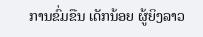ການຂົ່ມຂືນ ເດັກນ້ອຍ ຜູ້ຍິງລາວ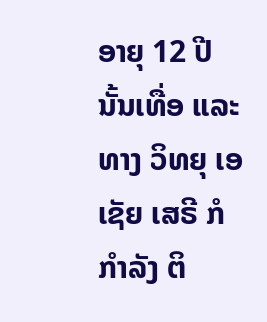ອາຍຸ 12 ປີ ນັ້ນເທື່ອ ແລະ ທາງ ວິທຍຸ ເອເຊັຍ ເສຣີ ກໍກໍາລັງ ຕິ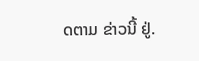ດຕາມ ຂ່າວນີ້ ຢູ່.